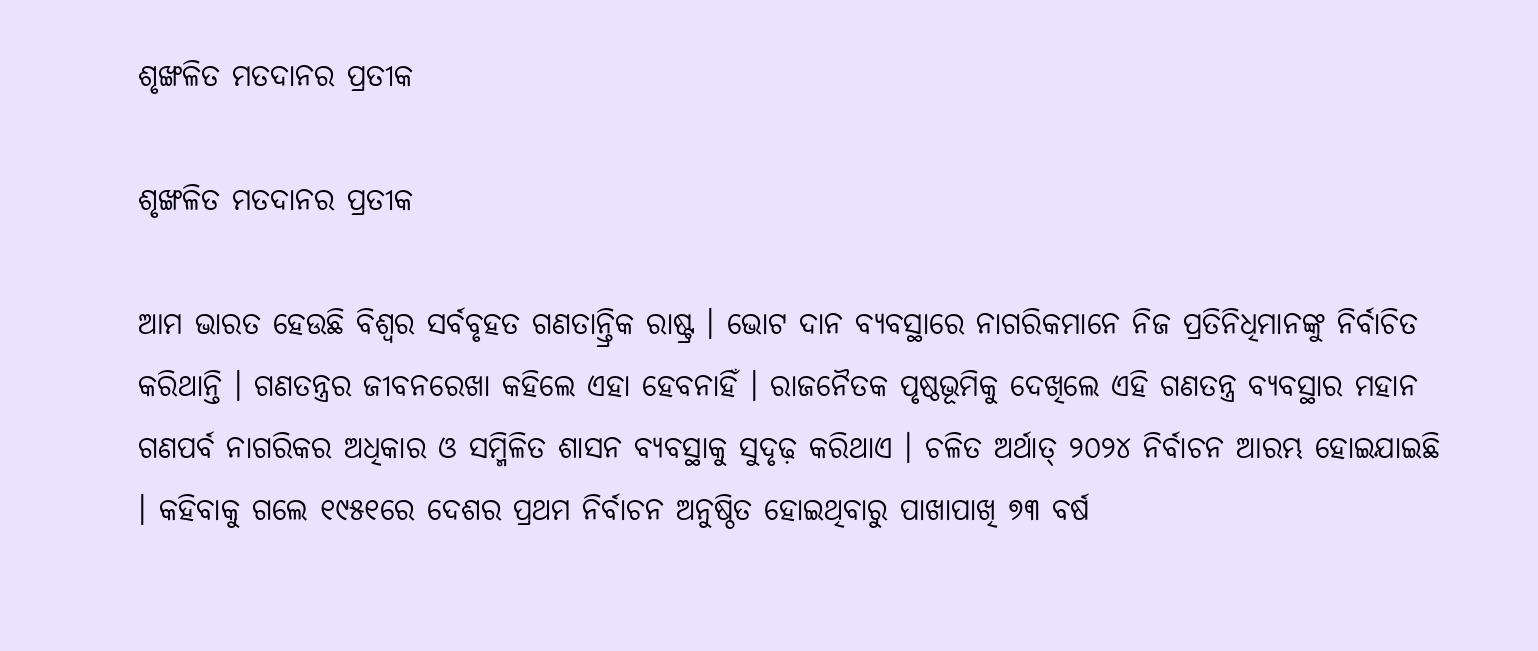ଶୃଙ୍ଖଳିତ ମତଦାନର ପ୍ରତୀକ

ଶୃଙ୍ଖଳିତ ମତଦାନର ପ୍ରତୀକ

ଆମ ଭାରତ ହେଉଛି ବିଶ୍ୱର ସର୍ବବୃହତ ଗଣତାନ୍ତ୍ରିକ ରାଷ୍ଟ୍ର । ଭୋଟ ଦାନ ବ୍ୟବସ୍ଥାରେ ନାଗରିକମାନେ ନିଜ ପ୍ରତିନିଧିମାନଙ୍କୁ ନିର୍ବାଚିତ କରିଥାନ୍ତି । ଗଣତନ୍ତ୍ରର ଜୀବନରେଖା କହିଲେ ଏହା ହେବନାହିଁ । ରାଜନୈତକ ପୃଷ୍ଠଭୂମିକୁ ଦେଖିଲେ ଏହି ଗଣତନ୍ତ୍ର ବ୍ୟବସ୍ଥାର ମହାନ ଗଣପର୍ବ ନାଗରିକର ଅଧିକାର ଓ ସମ୍ମିଳିତ ଶାସନ ବ୍ୟବସ୍ଥାକୁ ସୁଦୃଢ଼ କରିଥାଏ । ଚଳିତ ଅର୍ଥାତ୍ ୨୦୨୪ ନିର୍ବାଚନ ଆରମ୍ଭ ହୋଇଯାଇଛି । କହିବାକୁ ଗଲେ ୧୯୫୧ରେ ଦେଶର ପ୍ରଥମ ନିର୍ବାଚନ ଅନୁଷ୍ଠିତ ହୋଇଥିବାରୁ ପାଖାପାଖି ୭୩ ବର୍ଷ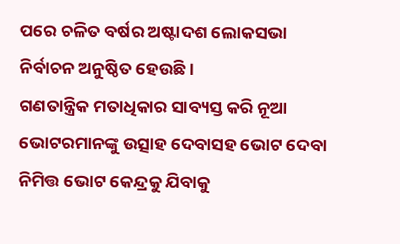ପରେ ଚଳିତ ବର୍ଷର ଅଷ୍ଟାଦଶ ଲୋକସଭା ନିର୍ବାଚନ ଅନୁଷ୍ଠିତ ହେଉଛି ।
ଗଣତାନ୍ତ୍ରିକ ମତାଧିକାର ସାବ୍ୟସ୍ତ କରି ନୂଆ ଭୋଟରମାନଙ୍କୁ ଉତ୍ସାହ ଦେବାସହ ଭୋଟ ଦେବା ନିମିତ୍ତ ଭୋଟ କେନ୍ଦ୍ରକୁ ଯିବାକୁ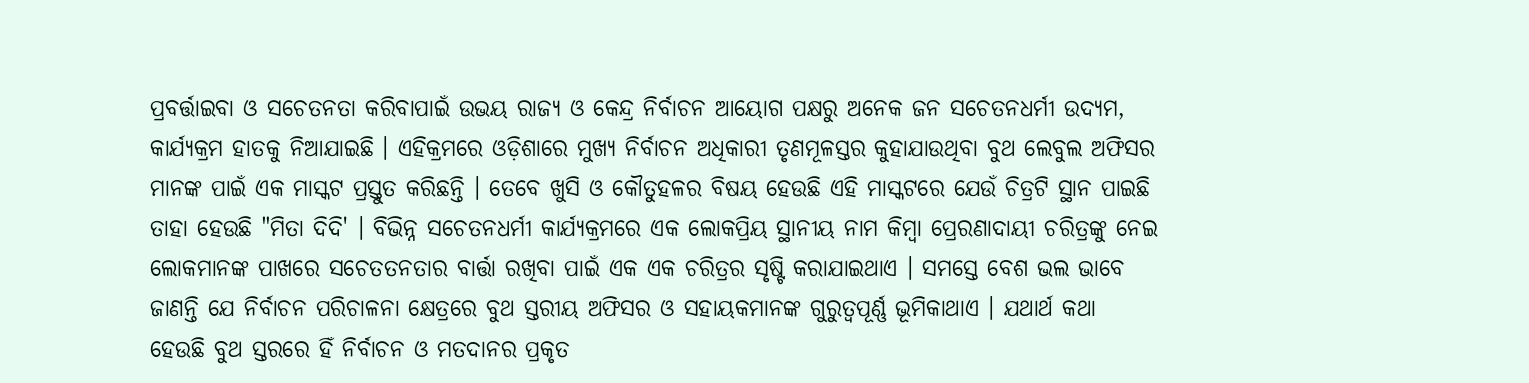ପ୍ରବର୍ତ୍ତାଇବା ଓ ସଚେତନତା କରିବାପାଇଁ ଉଭୟ ରାଜ୍ୟ ଓ କେନ୍ଦ୍ର ନିର୍ବାଚନ ଆୟୋଗ ପକ୍ଷରୁ ଅନେକ ଜନ ସଚେତନଧର୍ମୀ ଉଦ୍ୟମ, କାର୍ଯ୍ୟକ୍ରମ ହାତକୁ ନିଆଯାଇଛି । ଏହିକ୍ରମରେ ଓଡ଼ିଶାରେ ମୁଖ୍ୟ ନିର୍ବାଚନ ଅଧିକାରୀ ତୃଣମୂଳସ୍ତର କୁହାଯାଉଥିବା ବୁଥ ଲେବୁଲ ଅଫିସର ମାନଙ୍କ ପାଇଁ ଏକ ମାସ୍କଟ ପ୍ରସ୍ତୁତ କରିଛନ୍ତି । ତେବେ ଖୁସି ଓ କୌତୁହଳର ବିଷୟ ହେଉଛି ଏହି ମାସ୍କଟରେ ଯେଉଁ ଚିତ୍ରଟି ସ୍ଥାନ ପାଇଛି ତାହା ହେଉଛି "ମିତା ଦିଦି' । ବିଭିନ୍ନ ସଚେତନଧର୍ମୀ କାର୍ଯ୍ୟକ୍ରମରେ ଏକ ଲୋକପ୍ରିୟ ସ୍ଥାନୀୟ ନାମ କିମ୍ବା ପ୍ରେରଣାଦାୟୀ ଚରିତ୍ରଙ୍କୁ ନେଇ ଲୋକମାନଙ୍କ ପାଖରେ ସଚେତତନତାର ବାର୍ତ୍ତା ରଖିବା ପାଇଁ ଏକ ଏକ ଚରିତ୍ରର ସୃଷ୍ଟି କରାଯାଇଥାଏ । ସମସ୍ତେ ବେଶ ଭଲ ଭାବେ ଜାଣନ୍ତି ଯେ ନିର୍ବାଚନ ପରିଚାଳନା କ୍ଷେତ୍ରରେ ବୁଥ ସ୍ତରୀୟ ଅଫିସର ଓ ସହାୟକମାନଙ୍କ ଗୁରୁତ୍ୱପୂର୍ଣ୍ଣ ଭୂମିକାଥାଏ । ଯଥାର୍ଥ କଥା ହେଉଛି ବୁଥ ସ୍ତରରେ ହିଁ ନିର୍ବାଚନ ଓ ମତଦାନର ପ୍ରକୃତ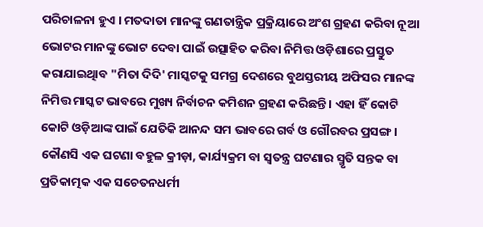ପରିଚାଳନା ହୁଏ । ମତଦାତା ମାନଙ୍କୁ ଗଣତାନ୍ତ୍ରିକ ପ୍ରକ୍ରିୟାରେ ଅଂଶ ଗ୍ରହଣ କରିବା ନୂଆ ଭୋଟର ମାନଙ୍କୁ ଭୋଟ ଦେବା ପାଇଁ ଉତ୍ସାହିତ କରିବା ନିମିତ୍ତ ଓଡ଼ିଶାରେ ପ୍ରସ୍ତୁତ କରାଯାଇଥିାବ "ମିତା ଦିଦି' ମାସ୍କଟକୁ ସମଗ୍ର ଦେଶରେ ବୁଥସ୍ତରୀୟ ଅଫିସର ମାନଙ୍କ ନିମିତ୍ତ ମାସ୍କଟ ଭାବରେ ମୁଖ୍ୟ ନିର୍ବାଚନ କମିଶନ ଗ୍ରହଣ କରିଛନ୍ତି । ଏହା ହିଁ କୋଟି କୋଟି ଓଡ଼ିଆଙ୍କ ପାଇଁ ଯେତିକି ଆନନ୍ଦ ସମ ଭାବରେ ଗର୍ବ ଓ ଗୌରବର ପ୍ରସଙ୍ଗ ।
କୌଣସି ଏକ ଘଟଣା ବହୁଳ କ୍ରୀଡ଼ା, କାର୍ଯ୍ୟକ୍ରମ ବା ସ୍ୱତନ୍ତ୍ର ଘଟଣାର ସ୍ମୃତି ସନ୍ତକ ବା ପ୍ରତିକାତ୍ମକ ଏକ ସଚେତନଧର୍ମୀ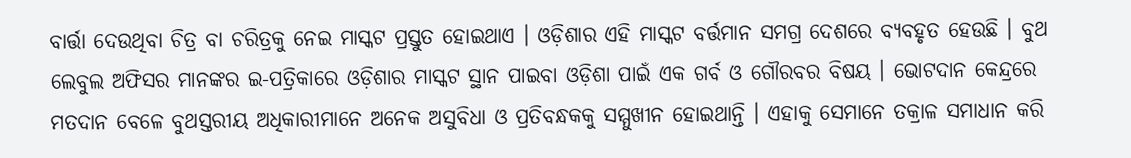ବାର୍ତ୍ତା ଦେଉଥିବା ଚିତ୍ର ବା ଚରିତ୍ରକୁ ନେଇ ମାସ୍କଟ ପ୍ରସ୍ତୁତ ହୋଇଥାଏ । ଓଡ଼ିଶାର ଏହି ମାସ୍କଟ ବର୍ତ୍ତମାନ ସମଗ୍ର ଦେଶରେ ବ୍ୟବହୃତ ହେଉଛି । ବୁଥ ଲେବୁଲ ଅଫିସର ମାନଙ୍କର ଇ-ପତ୍ରିକାରେ ଓଡ଼ିଶାର ମାସ୍କଟ ସ୍ଥାନ ପାଇବା ଓଡ଼ିଶା ପାଇଁ ଏକ ଗର୍ବ ଓ ଗୌରବର ବିଷୟ । ଭୋଟଦାନ କେନ୍ଦ୍ରରେ ମତଦାନ ବେଳେ ବୁଥସ୍ତରୀୟ ଅଧିକାରୀମାନେ ଅନେକ ଅସୁବିଧା ଓ ପ୍ରତିବନ୍ଧକକୁ ସମ୍ମୁଖୀନ ହୋଇଥାନ୍ତି । ଏହାକୁ ସେମାନେ ତକ୍ରାଳ ସମାଧାନ କରି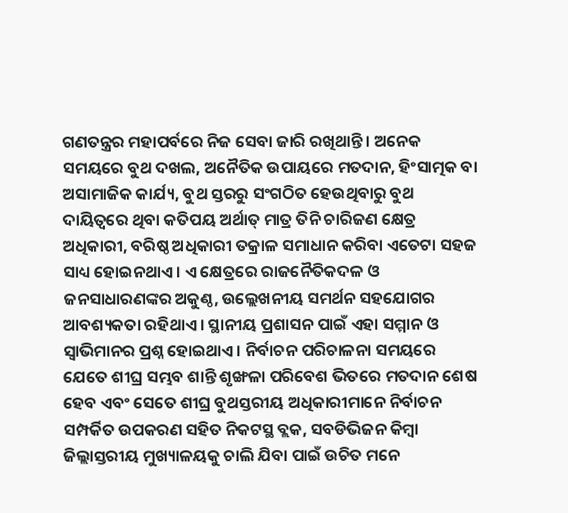ଗଣତନ୍ତ୍ରର ମହାପର୍ବରେ ନିଜ ସେବା ଜାରି ରଖିଥାନ୍ତି । ଅନେକ ସମୟରେ ବୁଥ ଦଖଲ, ଅନୈତିକ ଉପାୟରେ ମତଦାନ, ହିଂସାତ୍ମକ ବା ଅସାମାଜିକ କାର୍ଯ୍ୟ, ବୁଥ ସ୍ତରରୁ ସଂଗଠିତ ହେଉଥିବାରୁ ବୁଥ ଦାୟିତ୍ୱରେ ଥିବା କତିପୟ ଅର୍ଥାତ୍ ମାତ୍ର ତିନି ଚାରିଜଣ କ୍ଷେତ୍ର ଅଧିକାରୀ, ବରିଷ୍ଠ ଅଧିକାରୀ ତକ୍ରାଳ ସମାଧାନ କରିବା ଏତେଟା ସହଜ ସାଧ୍ୟ ହୋଇନଥାଏ । ଏ କ୍ଷେତ୍ରରେ ରାଜନୈତିକଦଳ ଓ ଜନସାଧାରଣଙ୍କର ଅକୁଣ୍ଠ, ଉଲ୍ଲେଖନୀୟ ସମର୍ଥନ ସହଯୋଗର ଆବଶ୍ୟକତା ରହିଥାଏ । ସ୍ଥାନୀୟ ପ୍ରଶାସନ ପାଇଁ ଏହା ସମ୍ମାନ ଓ ସ୍ୱାଭିମାନର ପ୍ରଶ୍ନ ହୋଇଥାଏ । ନିର୍ବାଚନ ପରିଚାଳନା ସମୟରେ ଯେତେ ଶୀଘ୍ର ସମ୍ଭବ ଶାନ୍ତି ଶୃଙ୍ଖଳା ପରିବେଶ ଭିତରେ ମତଦାନ ଶେଷ ହେବ ଏବଂ ସେତେ ଶୀଘ୍ର ବୁଥସ୍ତରୀୟ ଅଧିକାରୀମାନେ ନିର୍ବାଚନ ସମ୍ପର୍କିତ ଉପକରଣ ସହିତ ନିକଟସ୍ଥ ବ୍ଲକ, ସବଡିଭିଜନ କିମ୍ବା ଜିଲ୍ଲାସ୍ତରୀୟ ମୁଖ୍ୟାଳୟକୁ ଚାଲି ଯିବା ପାଇଁ ଉଚିତ ମନେ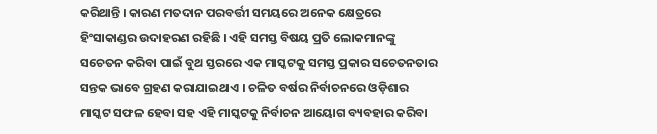କରିଥାନ୍ତି । କାରଣ ମତଦାନ ପରବର୍ତ୍ତୀ ସମୟରେ ଅନେକ କ୍ଷେତ୍ରରେ ହିଂସାକାଣ୍ଡର ଉଦାହରଣ ରହିଛି । ଏହି ସମସ୍ତ ବିଷୟ ପ୍ରତି ଲୋକମାନଙ୍କୁ ସଚେତନ କରିବା ପାଇଁ ବୁଥ ସ୍ତରରେ ଏକ ମାସ୍କଟକୁ ସମସ୍ତ ପ୍ରକାର ସଚେତନତାର ସନ୍ତକ ଭାବେ ଗ୍ରହଣ କରାଯାଇଥାଏ । ଚଳିତ ବର୍ଷର ନିର୍ବାଚନରେ ଓଡ଼ିଶାର ମାସ୍କଟ ସଫଳ ହେବା ସହ ଏହି ମାସ୍କଟକୁ ନିର୍ବାଚନ ଆୟୋଗ ବ୍ୟବହାର କରିବା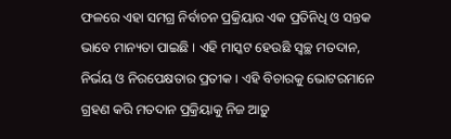ଫଳରେ ଏହା ସମଗ୍ର ନିର୍ବାଚନ ପ୍ରକ୍ରିୟାର ଏକ ପ୍ରତିନିଧି ଓ ସନ୍ତକ ଭାବେ ମାନ୍ୟତା ପାଇଛି । ଏହି ମାସ୍କଟ ହେଉଛି ସ୍ୱଚ୍ଛ ମତଦାନ, ନିର୍ଭୟ ଓ ନିରପେକ୍ଷତାର ପ୍ରତୀକ । ଏହି ବିଚାରକୁ ଭୋଟରମାନେ ଗ୍ରହଣ କରି ମତଦାନ ପ୍ରକ୍ରିୟାକୁ ନିଜ ଆଡ଼ୁ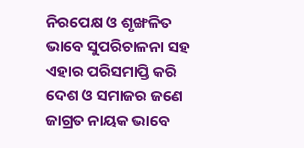ନିରପେକ୍ଷ ଓ ଶୃଙ୍ଖଳିତ ଭାବେ ସୁପରିଚାଳନା ସହ ଏହାର ପରିସମାପ୍ତି କରି ଦେଶ ଓ ସମାଜର ଜଣେ ଜାଗ୍ରତ ନାୟକ ଭାବେ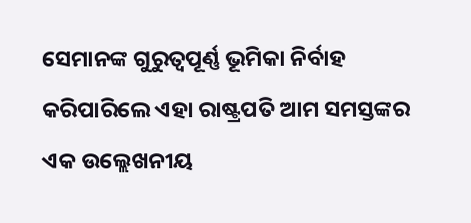ସେମାନଙ୍କ ଗୁରୁତ୍ୱପୂର୍ଣ୍ଣ ଭୂମିକା ନିର୍ବାହ କରିପାରିଲେ ଏହା ରାଷ୍ଟ୍ରପତି ଆମ ସମସ୍ତଙ୍କର ଏକ ଉଲ୍ଲେଖନୀୟ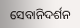ସେବାନିଦର୍ଶନ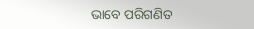ଭାବେ ପରିଗଣିତ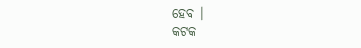ହେବ ।
କଟକ